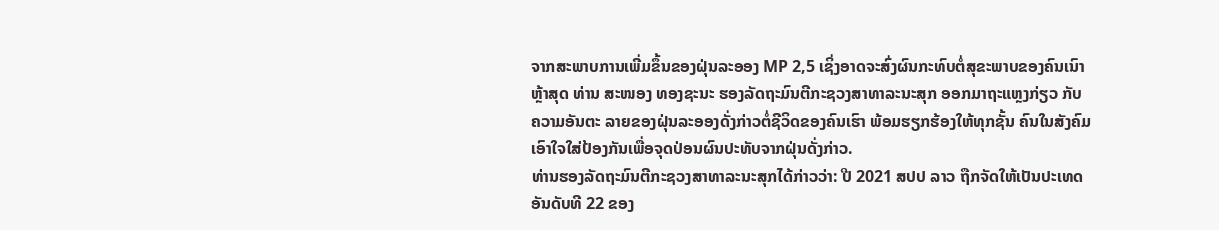ຈາກສະພາບການເພີ່ມຂຶ້ນຂອງຝຸ່ນລະອອງ MP 2,5 ເຊິ່ງອາດຈະສົ່ງຜົນກະທົບຕໍ່ສຸຂະພາບຂອງຄົນເນົາ ຫຼ້າສຸດ ທ່ານ ສະໜອງ ທອງຊະນະ ຮອງລັດຖະມົນຕີກະຊວງສາທາລະນະສຸກ ອອກມາຖະແຫຼງກ່ຽວ ກັບຄວາມອັນຕະ ລາຍຂອງຝຸ່ນລະອອງດັ່ງກ່າວຕໍ່ຊີວິດຂອງຄົນເຮົາ ພ້ອມຮຽກຮ້ອງໃຫ້ທຸກຊັ້ນ ຄົນໃນສັງຄົມເອົາໃຈໃສ່ປ້ອງກັນເພື່ອຈຸດປ່ອນຜົນປະທັບຈາກຝຸ່ນດັ່ງກ່າວ.
ທ່ານຮອງລັດຖະມົນຕີກະຊວງສາທາລະນະສຸກໄດ້ກ່າວວ່າ: ປີ 2021 ສປປ ລາວ ຖືກຈັດໃຫ້ເປັນປະເທດ ອັນດັບທີ 22 ຂອງ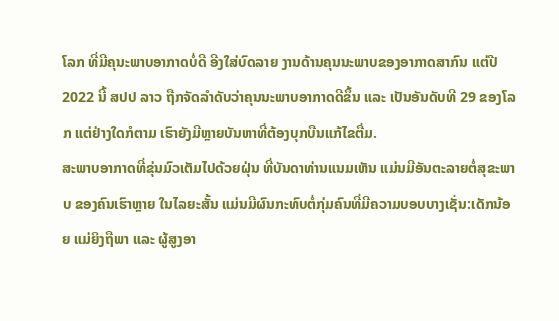ໂລກ ທີ່ມີຄຸນະພາບອາກາດບໍ່ດີ ອີງໃສ່ບົດລາຍ ງານດ້ານຄຸນນະພາບຂອງອາກາດສາກົນ ແຕ່ປີ 2022 ນີ້ ສປປ ລາວ ຖືກຈັດລໍາດັບວ່າຄຸນນະພາບອາກາດດີຂຶ້ນ ແລະ ເປັນອັນດັບທີ 29 ຂອງໂລກ ແຕ່ຢ່າງໃດກໍຕາມ ເຮົາຍັງມີຫຼາຍບັນຫາທີ່ຕ້ອງບຸກບືນແກ້ໄຂຕື່ມ.
ສະພາບອາກາດທີ່ຂຸ່ນມົວເຕັມໄປດ້ວຍຝຸ່ນ ທີ່ບັນດາທ່ານແນມເຫັນ ແມ່ນມີອັນຕະລາຍຕໍ່ສຸຂະພາບ ຂອງຄົນເຮົາຫຼາຍ ໃນໄລຍະສັ້ນ ແມ່ນມີຜົນກະທົບຕໍ່ກຸ່ມຄົນທີ່ມີຄວາມບອບບາງເຊັ່ນ:ເດັກນ້ອຍ ແມ່ຍິງຖືພາ ແລະ ຜູ້ສູງອາ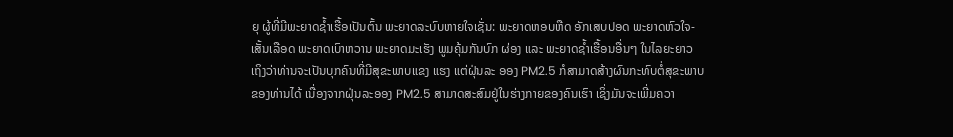ຍຸ ຜູ້ທີ່ມີພະຍາດຊໍ້າເຮື້ອເປັນຕົ້ນ ພະຍາດລະບົບຫາຍໃຈເຊັ່ນ: ພະຍາດຫອບຫືດ ອັກເສບປອດ ພະຍາດຫົວໃຈ-ເສັ້ນເລືອດ ພະຍາດເບົາຫວານ ພະຍາດມະເຮັງ ພູມຄຸ້ມກັນບົກ ຜ່ອງ ແລະ ພະຍາດຊໍ້າເຮື້ອນອື່ນໆ ໃນໄລຍະຍາວ ເຖິງວ່າທ່ານຈະເປັນບຸກຄົນທີ່ມີສຸຂະພາບແຂງ ແຮງ ແຕ່ຝຸ່ນລະ ອອງ PM2.5 ກໍສາມາດສ້າງຜົນກະທົບຕໍ່ສຸຂະພາບຂອງທ່ານໄດ້ ເນື່ອງຈາກຝຸ່ນລະອອງ PM2.5 ສາມາດສະສົມຢູ່ໃນຮ່າງກາຍຂອງຄົນເຮົາ ເຊິ່ງມັນຈະເພີ່ມຄວາ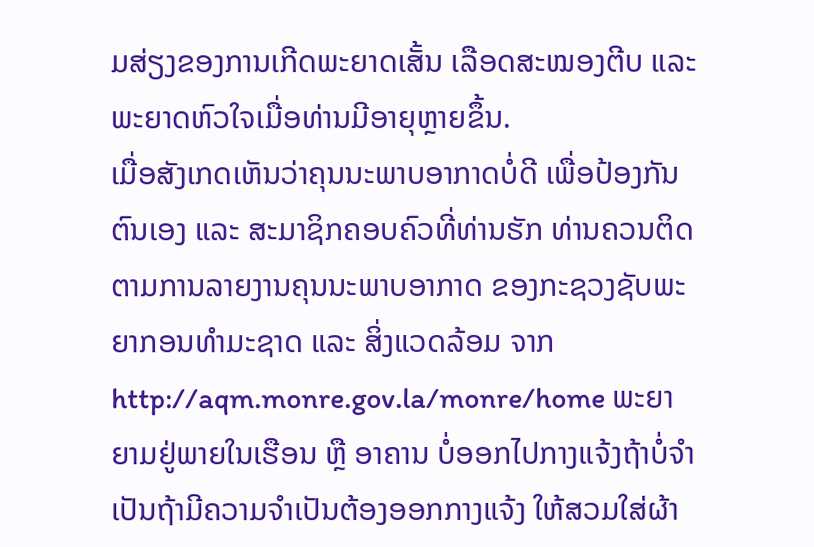ມສ່ຽງຂອງການເກີດພະຍາດເສັ້ນ ເລືອດສະໝອງຕີບ ແລະ ພະຍາດຫົວໃຈເມື່ອທ່ານມີອາຍຸຫຼາຍຂຶ້ນ.
ເມື່ອສັງເກດເຫັນວ່າຄຸນນະພາບອາກາດບໍ່ດີ ເພື່ອປ້ອງກັນຕົນເອງ ແລະ ສະມາຊິກຄອບຄົວທີ່ທ່ານຮັກ ທ່ານຄວນຕິດຕາມການລາຍງານຄຸນນະພາບອາກາດ ຂອງກະຊວງຊັບພະຍາກອນທໍາມະຊາດ ແລະ ສິ່ງແວດລ້ອມ ຈາກ http://aqm.monre.gov.la/monre/home ພະຍາຍາມຢູ່ພາຍໃນເຮືອນ ຫຼື ອາຄານ ບໍ່ອອກໄປກາງແຈ້ງຖ້າບໍ່ຈໍາເປັນຖ້າມີຄວາມຈໍາເປັນຕ້ອງອອກກາງແຈ້ງ ໃຫ້ສວມໃສ່ຜ້າ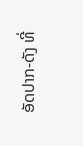ອັດປາກ-ດັງ ທີ່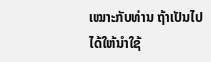ເໝາະກັບທ່ານ ຖ້າເປັນໄປໄດ້ໃຫ້ນໍາໃຊ້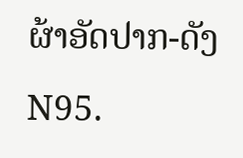ຜ້າອັດປາກ-ດັງ N95.